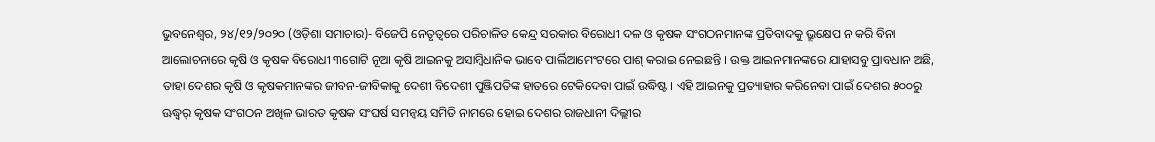ଭୁବନେଶ୍ୱର, ୨୪/୧୨/୨୦୨୦ (ଓଡ଼ିଶା ସମାଚାର)- ବିଜେପି ନେତୃତ୍ୱରେ ପରିଚାଳିତ କେନ୍ଦ୍ର ସରକାର ବିରୋଧୀ ଦଳ ଓ କୃଷକ ସଂଗଠନମାନଙ୍କ ପ୍ରତିବାଦକୁ ଭ୍ରୂକ୍ଷେପ ନ କରି ବିନା ଆଲୋଚନାରେ କୃଷି ଓ କୃଷକ ବିରୋଧୀ ୩ଗୋଟି ନୂଆ କୃଷି ଆଇନକୁ ଅସାମ୍ବିଧାନିକ ଭାବେ ପାର୍ଲିଆମେଂଟରେ ପାଶ୍ କରାଇ ନେଇଛନ୍ତି । ଉକ୍ତ ଆଇନମାନଙ୍କରେ ଯାହାସବୁ ପ୍ରାବଧାନ ଅଛି, ତାହା ଦେଶର କୃଷି ଓ କୃଷକମାନଙ୍କର ଜୀବନ-ଜୀବିକାକୁ ଦେଶୀ ବିଦେଶୀ ପୁଞ୍ଜିପତିଙ୍କ ହାତରେ ଟେକିଦେବା ପାଇଁ ଉଦ୍ଧିଷ୍ଟ । ଏହି ଆଇନକୁ ପ୍ରତ୍ୟାହାର କରିନେବା ପାଇଁ ଦେଶର ୫୦୦ରୁ ଊଦ୍ଧ୍ୱର୍ କୃଷକ ସଂଗଠନ ଅଖିଳ ଭାରତ କୃଷକ ସଂଘର୍ଷ ସମନ୍ୱୟ ସମିତି ନାମରେ ହୋଇ ଦେଶର ରାଜଧାନୀ ଦିଲ୍ଲୀର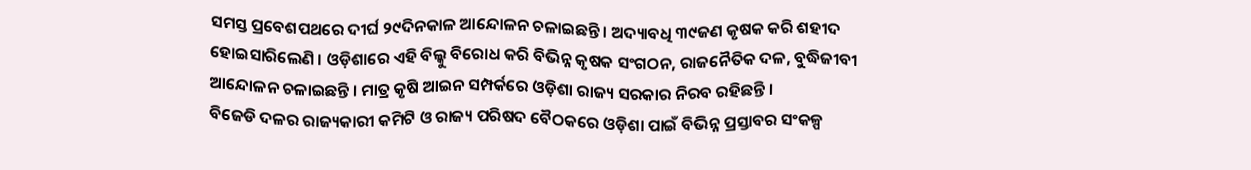ସମସ୍ତ ପ୍ରବେଶପଥରେ ଦୀର୍ଘ ୨୯ଦିନକାଳ ଆନ୍ଦୋଳନ ଚଳାଇଛନ୍ତି । ଅଦ୍ୟାବଧି ୩୯ଜଣ କୃଷକ କରି ଶହୀଦ ହୋଇସାରିଲେଣି । ଓଡ଼ିଶାରେ ଏହି ବିଲ୍କୁ ବିରୋଧ କରି ବିଭିନ୍ନ କୃଷକ ସଂଗଠନ, ରାଜନୈତିକ ଦଳ, ବୁଦ୍ଧିଜୀବୀ ଆନ୍ଦୋଳନ ଚଳାଇଛନ୍ତି । ମାତ୍ର କୃଷି ଆଇନ ସମ୍ପର୍କରେ ଓଡ଼ିଶା ରାଜ୍ୟ ସରକାର ନିରବ ରହିଛନ୍ତି ।
ବିଜେଡି ଦଳର ରାଜ୍ୟକାରୀ କମିଟି ଓ ରାଜ୍ୟ ପରିଷଦ ବୈଠକରେ ଓଡ଼ିଶା ପାଇଁ ବିଭିନ୍ନ ପ୍ରସ୍ତାବର ସଂକଳ୍ପ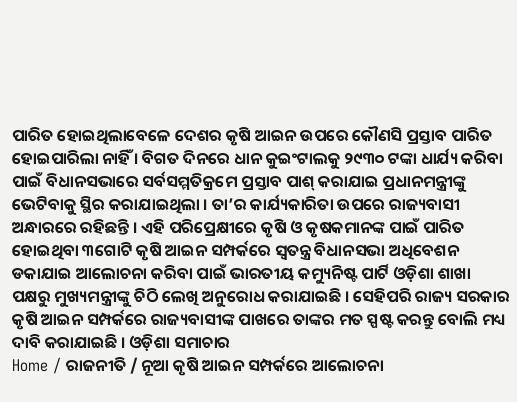ପାରିତ ହୋଇଥିଲାବେଳେ ଦେଶର କୃଷି ଆଇନ ଉପରେ କୌଣସି ପ୍ରସ୍ତାବ ପାରିତ ହୋଇପାରିଲା ନାହିଁ । ବିଗତ ଦିନରେ ଧାନ କୁଇଂଟାଲକୁ ୨୯୩୦ ଟଙ୍କା ଧାର୍ଯ୍ୟ କରିବା ପାଇଁ ବିଧାନସଭାରେ ସର୍ବସମ୍ମତିକ୍ରମେ ପ୍ରସ୍ତାବ ପାଶ୍ କରାଯାଇ ପ୍ରଧାନମନ୍ତ୍ରୀଙ୍କୁ ଭେଟିବାକୁ ସ୍ଥିର କରାଯାଇଥିଲା । ତା’ର କାର୍ଯ୍ୟକାରିତା ଉପରେ ରାଜ୍ୟବାସୀ ଅନ୍ଧାରରେ ରହିଛନ୍ତି । ଏହି ପରିପ୍ରେକ୍ଷୀରେ କୃଷି ଓ କୃଷକମାନଙ୍କ ପାଇଁ ପାରିତ ହୋଇଥିବା ୩ଗୋଟି କୃଷି ଆଇନ ସମ୍ପର୍କରେ ସ୍ୱତନ୍ତ୍ର ବିଧାନସଭା ଅଧିବେଶନ ଡକାଯାଇ ଆଲୋଚନା କରିବା ପାଇଁ ଭାରତୀୟ କମ୍ୟୁନିଷ୍ଟ ପାର୍ଟି ଓଡ଼ିଶା ଶାଖା ପକ୍ଷରୁ ମୁଖ୍ୟମନ୍ତ୍ରୀଙ୍କୁ ଚିଠି ଲେଖି ଅନୁରୋଧ କରାଯାଇଛି । ସେହିପରି ରାଜ୍ୟ ସରକାର କୃଷି ଆଇନ ସମ୍ପର୍କରେ ରାଜ୍ୟବାସୀଙ୍କ ପାଖରେ ତାଙ୍କର ମତ ସ୍ପଷ୍ଟ କରନ୍ତୁ ବୋଲି ମଧ୍ୟ ଦାବି କରାଯାଇଛି । ଓଡ଼ିଶା ସମାଚାର
Home / ରାଜନୀତି / ନୂଆ କୃଷି ଆଇନ ସମ୍ପର୍କରେ ଆଲୋଚନା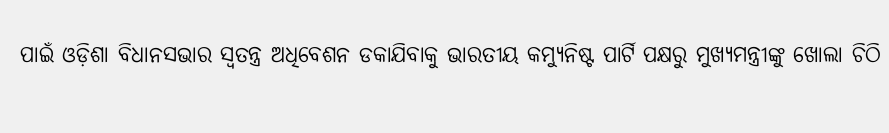ପାଇଁ ଓଡ଼ିଶା ବିଧାନସଭାର ସ୍ୱତନ୍ତ୍ର ଅଧିବେଶନ ଡକାଯିବାକୁ ଭାରତୀୟ କମ୍ୟୁନିଷ୍ଟ ପାର୍ଟି ପକ୍ଷରୁ ମୁଖ୍ୟମନ୍ତ୍ରୀଙ୍କୁ ଖୋଲା ଚିଠି